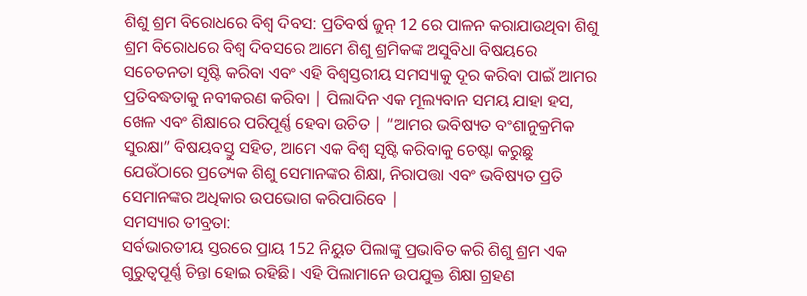ଶିଶୁ ଶ୍ରମ ବିରୋଧରେ ବିଶ୍ୱ ଦିବସ: ପ୍ରତିବର୍ଷ ଜୁନ୍ 12 ରେ ପାଳନ କରାଯାଉଥିବା ଶିଶୁ ଶ୍ରମ ବିରୋଧରେ ବିଶ୍ୱ ଦିବସରେ ଆମେ ଶିଶୁ ଶ୍ରମିକଙ୍କ ଅସୁବିଧା ବିଷୟରେ ସଚେତନତା ସୃଷ୍ଟି କରିବା ଏବଂ ଏହି ବିଶ୍ୱସ୍ତରୀୟ ସମସ୍ୟାକୁ ଦୂର କରିବା ପାଇଁ ଆମର ପ୍ରତିବଦ୍ଧତାକୁ ନବୀକରଣ କରିବା | ପିଲାଦିନ ଏକ ମୂଲ୍ୟବାନ ସମୟ ଯାହା ହସ, ଖେଳ ଏବଂ ଶିକ୍ଷାରେ ପରିପୂର୍ଣ୍ଣ ହେବା ଉଚିତ | “ଆମର ଭବିଷ୍ୟତ ବଂଶାନୁକ୍ରମିକ ସୁରକ୍ଷା” ବିଷୟବସ୍ତୁ ସହିତ, ଆମେ ଏକ ବିଶ୍ୱ ସୃଷ୍ଟି କରିବାକୁ ଚେଷ୍ଟା କରୁଛୁ ଯେଉଁଠାରେ ପ୍ରତ୍ୟେକ ଶିଶୁ ସେମାନଙ୍କର ଶିକ୍ଷା, ନିରାପତ୍ତା ଏବଂ ଭବିଷ୍ୟତ ପ୍ରତି ସେମାନଙ୍କର ଅଧିକାର ଉପଭୋଗ କରିପାରିବେ |
ସମସ୍ୟାର ତୀବ୍ରତା:
ସର୍ବଭାରତୀୟ ସ୍ତରରେ ପ୍ରାୟ 152 ନିୟୁତ ପିଲାଙ୍କୁ ପ୍ରଭାବିତ କରି ଶିଶୁ ଶ୍ରମ ଏକ ଗୁରୁତ୍ବପୂର୍ଣ୍ଣ ଚିନ୍ତା ହୋଇ ରହିଛି। ଏହି ପିଲାମାନେ ଉପଯୁକ୍ତ ଶିକ୍ଷା ଗ୍ରହଣ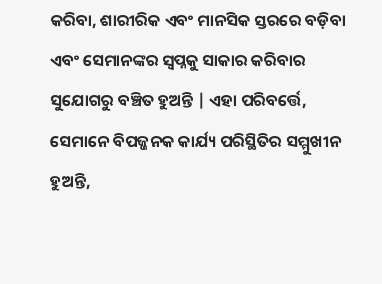କରିବା, ଶାରୀରିକ ଏବଂ ମାନସିକ ସ୍ତରରେ ବଡ଼ିବା ଏବଂ ସେମାନଙ୍କର ସ୍ୱପ୍ନକୁ ସାକାର କରିବାର ସୁଯୋଗରୁ ବଞ୍ଚିତ ହୁଅନ୍ତି | ଏହା ପରିବର୍ତ୍ତେ, ସେମାନେ ବିପଜ୍ଜନକ କାର୍ଯ୍ୟ ପରିସ୍ଥିତିର ସମ୍ମୁଖୀନ ହୁଅନ୍ତି,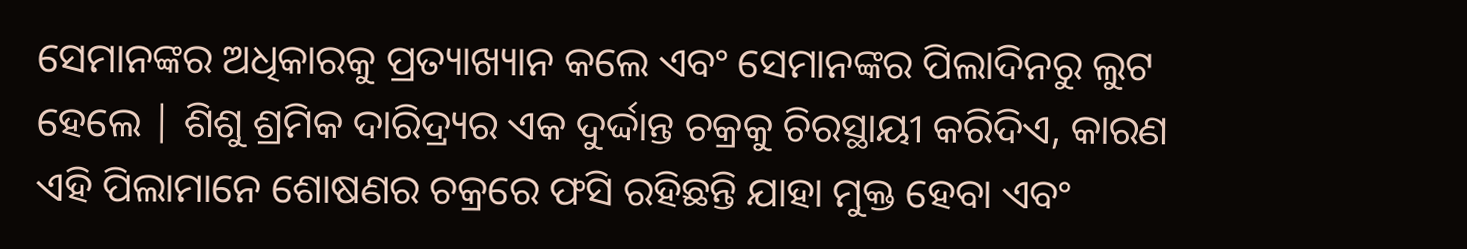ସେମାନଙ୍କର ଅଧିକାରକୁ ପ୍ରତ୍ୟାଖ୍ୟାନ କଲେ ଏବଂ ସେମାନଙ୍କର ପିଲାଦିନରୁ ଲୁଟ ହେଲେ | ଶିଶୁ ଶ୍ରମିକ ଦାରିଦ୍ର୍ୟର ଏକ ଦୁର୍ଦ୍ଦାନ୍ତ ଚକ୍ରକୁ ଚିରସ୍ଥାୟୀ କରିଦିଏ, କାରଣ ଏହି ପିଲାମାନେ ଶୋଷଣର ଚକ୍ରରେ ଫସି ରହିଛନ୍ତି ଯାହା ମୁକ୍ତ ହେବା ଏବଂ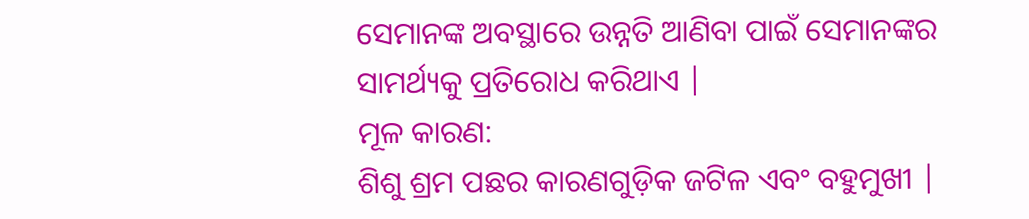ସେମାନଙ୍କ ଅବସ୍ଥାରେ ଉନ୍ନତି ଆଣିବା ପାଇଁ ସେମାନଙ୍କର ସାମର୍ଥ୍ୟକୁ ପ୍ରତିରୋଧ କରିଥାଏ |
ମୂଳ କାରଣ:
ଶିଶୁ ଶ୍ରମ ପଛର କାରଣଗୁଡ଼ିକ ଜଟିଳ ଏବଂ ବହୁମୁଖୀ |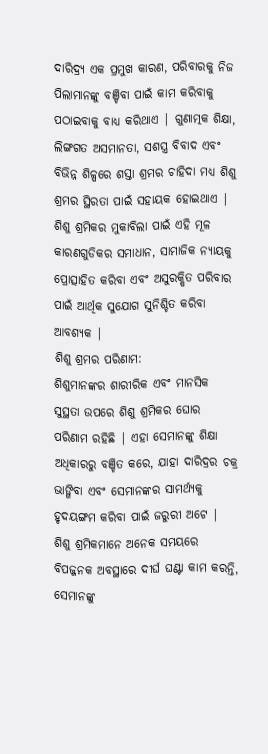ଦାରିଦ୍ର୍ୟ ଏକ ପ୍ରମୁଖ କାରଣ, ପରିବାରକୁ ନିଜ ପିଲାମାନଙ୍କୁ ବଞ୍ଚିବା ପାଇଁ କାମ କରିବାକୁ ପଠାଇବାକୁ ବାଧ୍ୟ କରିଥାଏ | ଗୁଣାତ୍ମକ ଶିକ୍ଷା, ଲିଙ୍ଗଗତ ଅସମାନତା, ସଶସ୍ତ୍ର ବିବାଦ ଏବଂ ବିଭିନ୍ନ ଶିଳ୍ପରେ ଶସ୍ତା ଶ୍ରମର ଚାହିଦା ମଧ୍ୟ ଶିଶୁ ଶ୍ରମର ସ୍ଥିରତା ପାଇଁ ସହାୟକ ହୋଇଥାଏ | ଶିଶୁ ଶ୍ରମିକର ମୁକାବିଲା ପାଇଁ ଏହି ମୂଳ କାରଣଗୁଡିକର ସମାଧାନ, ସାମାଜିକ ନ୍ୟାୟକୁ ପ୍ରୋତ୍ସାହିତ କରିବା ଏବଂ ଅସୁରକ୍ଷିତ ପରିବାର ପାଇଁ ଆର୍ଥିକ ସୁଯୋଗ ସୁନିଶ୍ଚିତ କରିବା ଆବଶ୍ୟକ |
ଶିଶୁ ଶ୍ରମର ପରିଣାମ:
ଶିଶୁମାନଙ୍କର ଶାରୀରିକ ଏବଂ ମାନସିକ ସୁସ୍ଥତା ଉପରେ ଶିଶୁ ଶ୍ରମିକର ଘୋର ପରିଣାମ ରହିଛି | ଏହା ସେମାନଙ୍କୁ ଶିକ୍ଷା ଅଧିକାରରୁ ବଞ୍ଚିତ କରେ, ଯାହା ଦାରିଦ୍ରର ଚକ୍ର ଭାଙ୍ଗିବା ଏବଂ ସେମାନଙ୍କର ସାମର୍ଥ୍ୟକୁ ହୃଦୟଙ୍ଗମ କରିବା ପାଇଁ ଜରୁରୀ ଅଟେ | ଶିଶୁ ଶ୍ରମିକମାନେ ଅନେକ ସମୟରେ ବିପଜ୍ଜନକ ଅବସ୍ଥାରେ ଦୀର୍ଘ ଘଣ୍ଟା କାମ କରନ୍ତି, ସେମାନଙ୍କୁ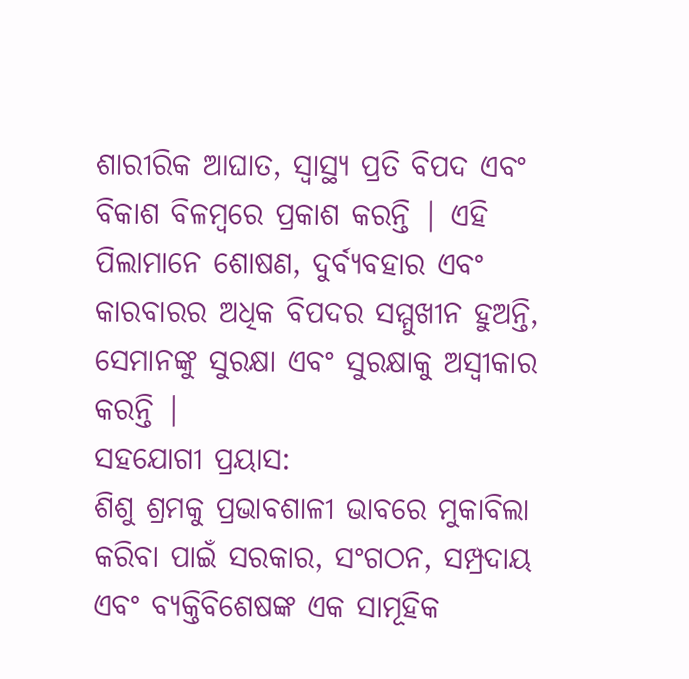ଶାରୀରିକ ଆଘାତ, ସ୍ୱାସ୍ଥ୍ୟ ପ୍ରତି ବିପଦ ଏବଂ ବିକାଶ ବିଳମ୍ବରେ ପ୍ରକାଶ କରନ୍ତି | ଏହି ପିଲାମାନେ ଶୋଷଣ, ଦୁର୍ବ୍ୟବହାର ଏବଂ କାରବାରର ଅଧିକ ବିପଦର ସମ୍ମୁଖୀନ ହୁଅନ୍ତି, ସେମାନଙ୍କୁ ସୁରକ୍ଷା ଏବଂ ସୁରକ୍ଷାକୁ ଅସ୍ୱୀକାର କରନ୍ତି |
ସହଯୋଗୀ ପ୍ରୟାସ:
ଶିଶୁ ଶ୍ରମକୁ ପ୍ରଭାବଶାଳୀ ଭାବରେ ମୁକାବିଲା କରିବା ପାଇଁ ସରକାର, ସଂଗଠନ, ସମ୍ପ୍ରଦାୟ ଏବଂ ବ୍ୟକ୍ତିବିଶେଷଙ୍କ ଏକ ସାମୂହିକ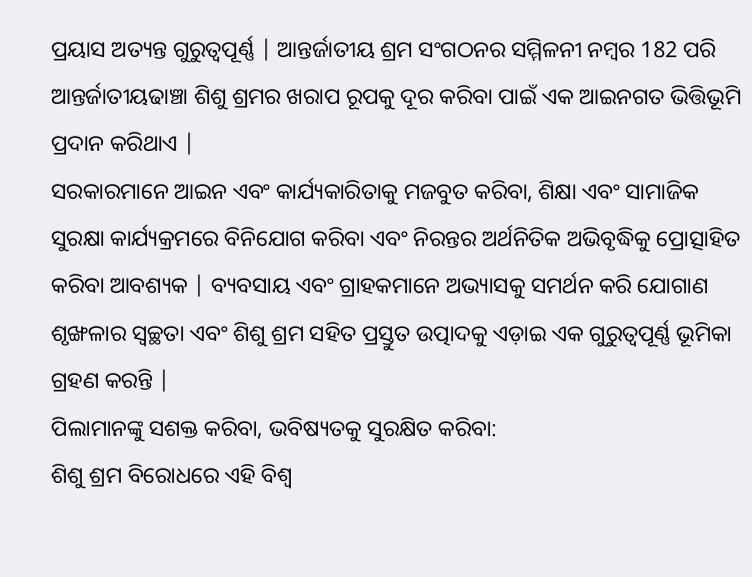ପ୍ରୟାସ ଅତ୍ୟନ୍ତ ଗୁରୁତ୍ୱପୂର୍ଣ୍ଣ | ଆନ୍ତର୍ଜାତୀୟ ଶ୍ରମ ସଂଗଠନର ସମ୍ମିଳନୀ ନମ୍ବର 182 ପରି ଆନ୍ତର୍ଜାତୀୟଢାଞ୍ଚା ଶିଶୁ ଶ୍ରମର ଖରାପ ରୂପକୁ ଦୂର କରିବା ପାଇଁ ଏକ ଆଇନଗତ ଭିତ୍ତିଭୂମି ପ୍ରଦାନ କରିଥାଏ |
ସରକାରମାନେ ଆଇନ ଏବଂ କାର୍ଯ୍ୟକାରିତାକୁ ମଜବୁତ କରିବା, ଶିକ୍ଷା ଏବଂ ସାମାଜିକ ସୁରକ୍ଷା କାର୍ଯ୍ୟକ୍ରମରେ ବିନିଯୋଗ କରିବା ଏବଂ ନିରନ୍ତର ଅର୍ଥନିତିକ ଅଭିବୃଦ୍ଧିକୁ ପ୍ରୋତ୍ସାହିତ କରିବା ଆବଶ୍ୟକ | ବ୍ୟବସାୟ ଏବଂ ଗ୍ରାହକମାନେ ଅଭ୍ୟାସକୁ ସମର୍ଥନ କରି ଯୋଗାଣ ଶୃଙ୍ଖଳାର ସ୍ୱଚ୍ଛତା ଏବଂ ଶିଶୁ ଶ୍ରମ ସହିତ ପ୍ରସ୍ତୁତ ଉତ୍ପାଦକୁ ଏଡ଼ାଇ ଏକ ଗୁରୁତ୍ୱପୂର୍ଣ୍ଣ ଭୂମିକା ଗ୍ରହଣ କରନ୍ତି |
ପିଲାମାନଙ୍କୁ ସଶକ୍ତ କରିବା, ଭବିଷ୍ୟତକୁ ସୁରକ୍ଷିତ କରିବା:
ଶିଶୁ ଶ୍ରମ ବିରୋଧରେ ଏହି ବିଶ୍ୱ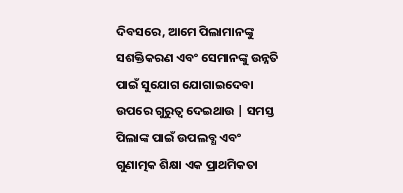ଦିବସରେ, ଆମେ ପିଲାମାନଙ୍କୁ ସଶକ୍ତିକରଣ ଏବଂ ସେମାନଙ୍କୁ ଉନ୍ନତି ପାଇଁ ସୁଯୋଗ ଯୋଗାଇଦେବା ଉପରେ ଗୁରୁତ୍ୱ ଦେଇଥାଉ | ସମସ୍ତ ପିଲାଙ୍କ ପାଇଁ ଉପଲବ୍ଧ ଏବଂ ଗୁଣାତ୍ମକ ଶିକ୍ଷା ଏକ ପ୍ରାଥମିକତା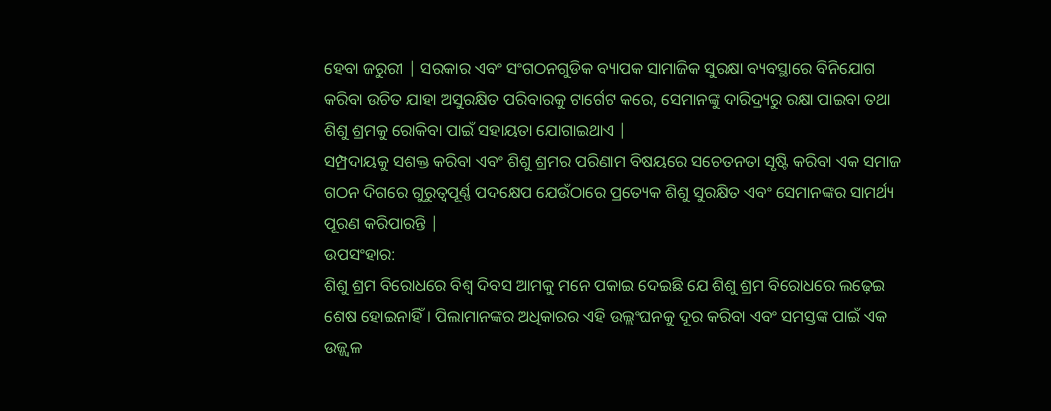ହେବା ଜରୁରୀ | ସରକାର ଏବଂ ସଂଗଠନଗୁଡିକ ବ୍ୟାପକ ସାମାଜିକ ସୁରକ୍ଷା ବ୍ୟବସ୍ଥାରେ ବିନିଯୋଗ କରିବା ଉଚିତ ଯାହା ଅସୁରକ୍ଷିତ ପରିବାରକୁ ଟାର୍ଗେଟ କରେ, ସେମାନଙ୍କୁ ଦାରିଦ୍ର୍ୟରୁ ରକ୍ଷା ପାଇବା ତଥା ଶିଶୁ ଶ୍ରମକୁ ରୋକିବା ପାଇଁ ସହାୟତା ଯୋଗାଇଥାଏ |
ସମ୍ପ୍ରଦାୟକୁ ସଶକ୍ତ କରିବା ଏବଂ ଶିଶୁ ଶ୍ରମର ପରିଣାମ ବିଷୟରେ ସଚେତନତା ସୃଷ୍ଟି କରିବା ଏକ ସମାଜ ଗଠନ ଦିଗରେ ଗୁରୁତ୍ୱପୂର୍ଣ୍ଣ ପଦକ୍ଷେପ ଯେଉଁଠାରେ ପ୍ରତ୍ୟେକ ଶିଶୁ ସୁରକ୍ଷିତ ଏବଂ ସେମାନଙ୍କର ସାମର୍ଥ୍ୟ ପୂରଣ କରିପାରନ୍ତି |
ଉପସଂହାର:
ଶିଶୁ ଶ୍ରମ ବିରୋଧରେ ବିଶ୍ୱ ଦିବସ ଆମକୁ ମନେ ପକାଇ ଦେଇଛି ଯେ ଶିଶୁ ଶ୍ରମ ବିରୋଧରେ ଲଢ଼େଇ ଶେଷ ହୋଇନାହିଁ। ପିଲାମାନଙ୍କର ଅଧିକାରର ଏହି ଉଲ୍ଲଂଘନକୁ ଦୂର କରିବା ଏବଂ ସମସ୍ତଙ୍କ ପାଇଁ ଏକ ଉଜ୍ଜ୍ୱଳ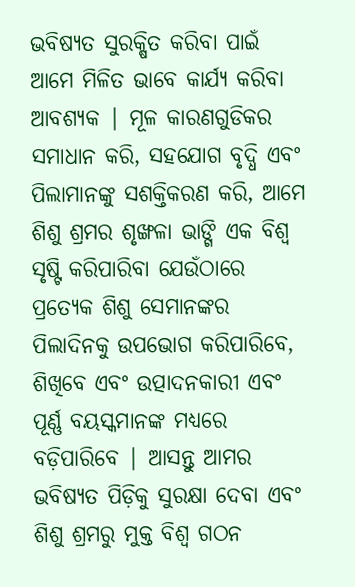ଭବିଷ୍ୟତ ସୁରକ୍ଷିତ କରିବା ପାଇଁ ଆମେ ମିଳିତ ଭାବେ କାର୍ଯ୍ୟ କରିବା ଆବଶ୍ୟକ | ମୂଳ କାରଣଗୁଡିକର ସମାଧାନ କରି, ସହଯୋଗ ବୃଦ୍ଧି ଏବଂ ପିଲାମାନଙ୍କୁ ସଶକ୍ତିକରଣ କରି, ଆମେ ଶିଶୁ ଶ୍ରମର ଶୃଙ୍ଖଳା ଭାଙ୍ଗି ଏକ ବିଶ୍ୱ ସୃଷ୍ଟି କରିପାରିବା ଯେଉଁଠାରେ ପ୍ରତ୍ୟେକ ଶିଶୁ ସେମାନଙ୍କର ପିଲାଦିନକୁ ଉପଭୋଗ କରିପାରିବେ, ଶିଖିବେ ଏବଂ ଉତ୍ପାଦନକାରୀ ଏବଂ ପୂର୍ଣ୍ଣ ବୟସ୍କମାନଙ୍କ ମଧ୍ୟରେ ବଡ଼ିପାରିବେ | ଆସନ୍ତୁ ଆମର ଭବିଷ୍ୟତ ପିଡ଼ିକୁ ସୁରକ୍ଷା ଦେବା ଏବଂ ଶିଶୁ ଶ୍ରମରୁ ମୁକ୍ତ ବିଶ୍ୱ ଗଠନ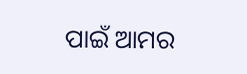ପାଇଁ ଆମର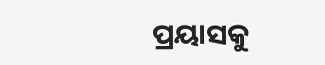ପ୍ରୟାସକୁ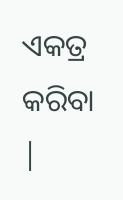ଏକତ୍ର କରିବା |